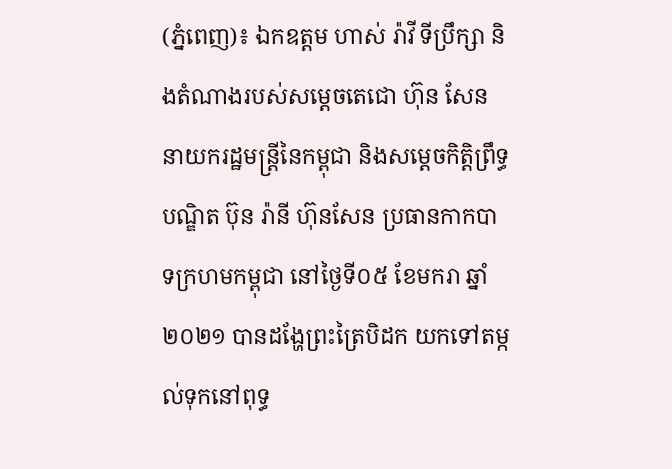(ភ្នំពេញ)៖ ឯកឧត្តម ហាស់ រ៉ាវី ទីប្រឹក្សា និងតំណាងរបស់សម្តេចតេជោ ហ៊ុន សែន នាយករដ្ឋមន្រ្តីនៃកម្ពុជា និងសម្តេចកិត្តិព្រឹទ្ធបណ្ឌិត ប៊ុន រ៉ានី ហ៊ុនសែន ប្រធានកាកបាទក្រហមកម្ពុជា នៅថ្ងៃទី០៥ ខែមករា ឆ្នាំ២០២១ បានដង្ហែព្រះត្រៃបិដក យកទៅតម្កល់ទុកនៅពុទ្ធ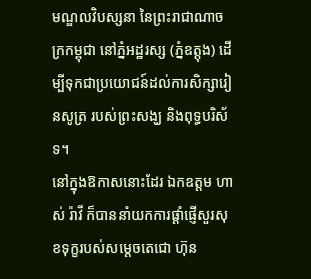មណ្ឌលវិបស្សនា នៃព្រះរាជាណាចក្រកម្ពុជា នៅភ្នំអដ្ឋរស្ស (ភ្នំឧត្តុង) ដើម្បីទុកជាប្រយោជន៍ដល់ការសិក្សារៀនសូត្រ របស់ព្រះសង្ឃ និងពុទ្ធបរិស័ទ។
នៅក្នុងឱកាសនោះដែរ ឯកឧត្តម ហាស់ រ៉ាវី ក៏បាននាំយកការផ្តាំផ្ញើសួរសុខទុក្ខរបស់សម្តេចតេជោ ហ៊ុន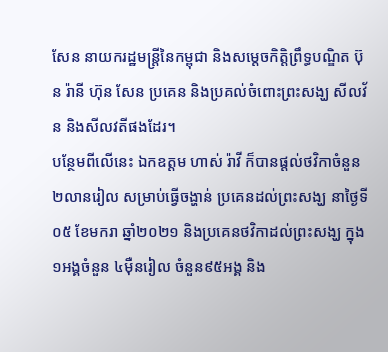សែន នាយករដ្ឋមន្រ្តីនៃកម្ពុជា និងសម្តេចកិត្តិព្រឹទ្ធបណ្ឌិត ប៊ុន រ៉ានី ហ៊ុន សែន ប្រគេន និងប្រគល់ចំពោះព្រះសង្ឃ សីលវ័ន និងសីលវតីផងដែរ។
បន្ថែមពីលើនេះ ឯកឧត្តម ហាស់ រ៉ាវី ក៏បានផ្តល់ថវិកាចំនួន២លានរៀល សម្រាប់ធ្វើចង្ហាន់ ប្រគេនដល់ព្រះសង្ឃ នាថ្ងៃទី០៥ ខែមករា ឆ្នាំ២០២១ និងប្រគេនថវិកាដល់ព្រះសង្ឃ ក្នុង១អង្គចំនួន ៤ម៉ឺនរៀល ចំនួន៩៥អង្គ និង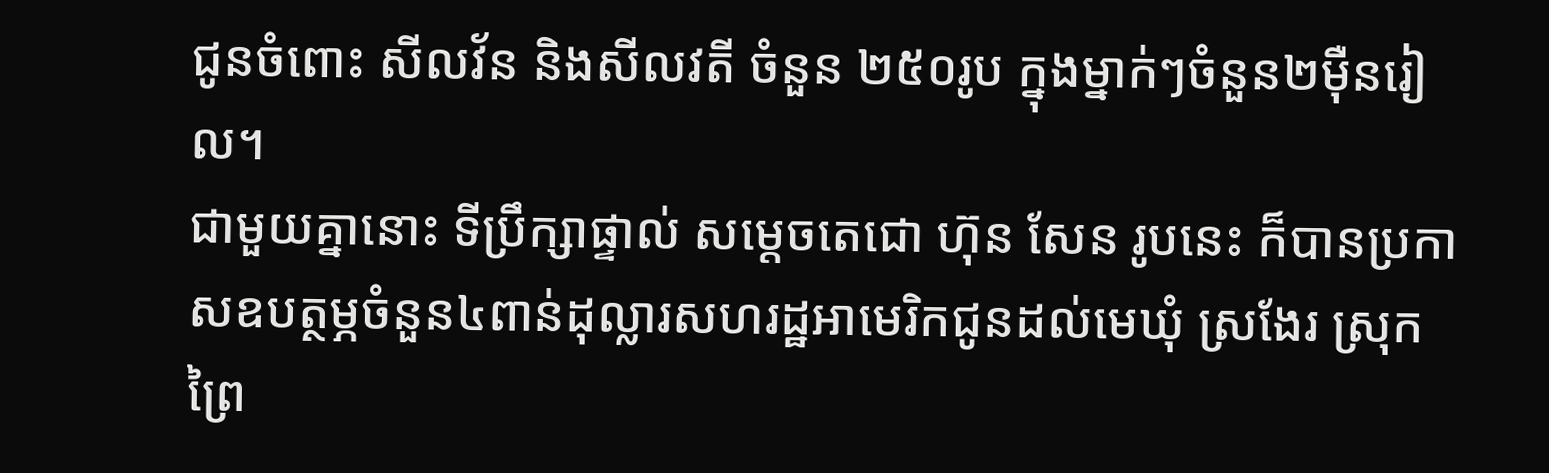ជូនចំពោះ សីលវ័ន និងសីលវតី ចំនួន ២៥០រូប ក្នុងម្នាក់ៗចំនួន២ម៉ឺនរៀល។
ជាមួយគ្នានោះ ទីប្រឹក្សាផ្ទាល់ សម្តេចតេជោ ហ៊ុន សែន រូបនេះ ក៏បានប្រកាសឧបត្ថម្ភចំនួន៤ពាន់ដុល្លារសហរដ្ឋអាមេរិកជូនដល់មេឃុំ ស្រងែរ ស្រុកព្រៃ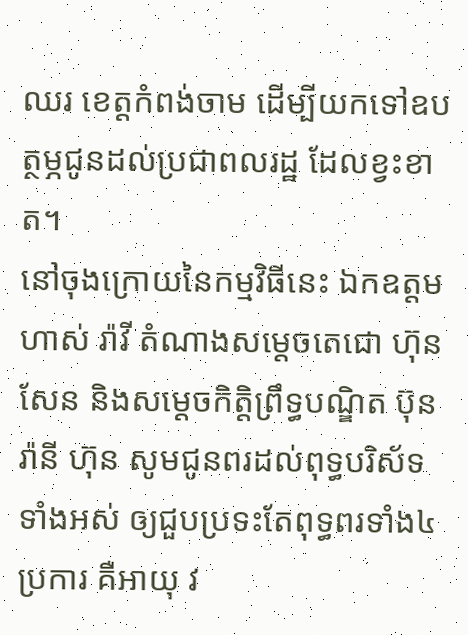ឈរ ខេត្តកំពង់ចាម ដើម្បីយកទៅឧបត្ថម្ភជូនដល់ប្រជាពលរដ្ឋ ដែលខ្វះខាត។
នៅចុងក្រោយនៃកម្មវិធីនេះ ឯកឧត្តម ហាស់ រ៉ាវី តំណាងសម្តេចតេជោ ហ៊ុន សែន និងសម្តេចកិត្តិព្រឹទ្ធបណ្ឌិត ប៊ុន រ៉ានី ហ៊ុន សូមជូនពរដល់ពុទ្ធបរិស័ទ ទាំងអស់ ឲ្យជួបប្រទះតែពុទ្ធពរទាំង៤ប្រការ គឺអាយុ វ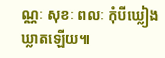ណ្ណៈ សុខៈ ពលៈ កុំបីឃ្លៀងឃ្លាតឡើយ៕